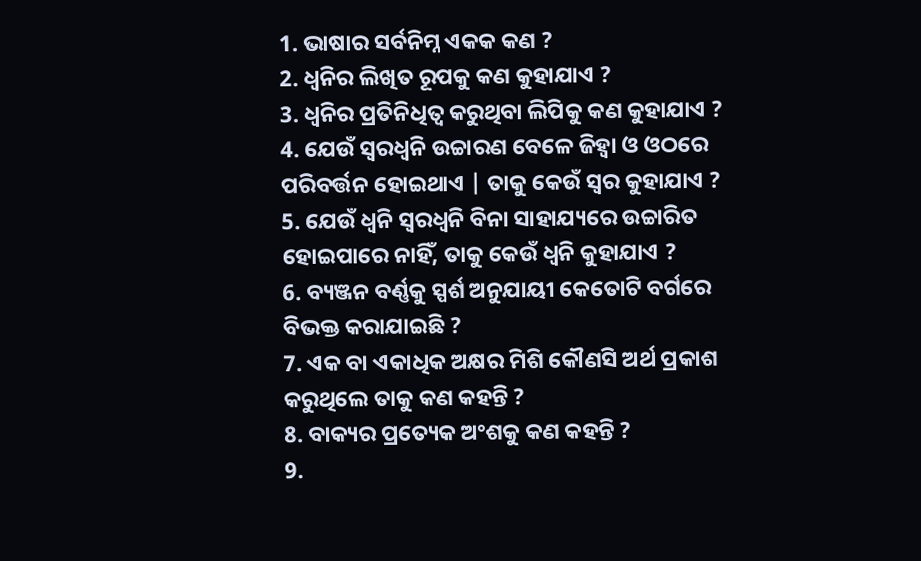1. ଭାଷାର ସର୍ବନିମ୍ନ ଏକକ କଣ ?
2. ଧ୍ୱନିର ଲିଖିତ ରୂପକୁ କଣ କୁହାଯାଏ ?
3. ଧ୍ୱନିର ପ୍ରତିନିଧିତ୍ବ କରୁଥିବା ଲିପିକୁ କଣ କୁହାଯାଏ ?
4. ଯେଉଁ ସ୍ୱରଧ୍ୱନି ଉଚ୍ଚାରଣ ବେଳେ ଜିହ୍ବା ଓ ଓଠରେ ପରିବର୍ତ୍ତନ ହୋଇଥାଏ | ତାକୁ କେଉଁ ସ୍ୱର କୁହାଯାଏ ?
5. ଯେଉଁ ଧ୍ୱନି ସ୍ୱରଧ୍ୱନି ବିନା ସାହାଯ୍ୟରେ ଉଚ୍ଚାରିତ ହୋଇପାରେ ନାହିଁ, ତାକୁ କେଉଁ ଧ୍ୱନି କୁହାଯାଏ ?
6. ବ୍ୟଞ୍ଜନ ବର୍ଣ୍ଣକୁ ସ୍ପର୍ଶ ଅନୁଯାୟୀ କେତୋଟି ବର୍ଗରେ ବିଭକ୍ତ କରାଯାଇଛି ?
7. ଏକ ବା ଏକାଧିକ ଅକ୍ଷର ମିଶି କୌଣସି ଅର୍ଥ ପ୍ରକାଶ କରୁଥିଲେ ତାକୁ କଣ କହନ୍ତି ?
8. ବାକ୍ୟର ପ୍ରତ୍ୟେକ ଅଂଶକୁ କଣ କହନ୍ତି ?
9.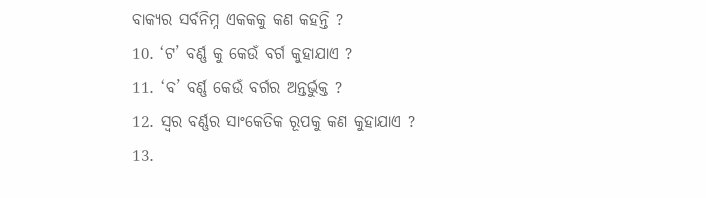ବାକ୍ୟର ସର୍ବନିମ୍ନ ଏକକକୁ କଣ କହନ୍ତି ?
10. ‘ଟ’ ବର୍ଣ୍ଣ କୁ କେଉଁ ବର୍ଗ କୁହାଯାଏ ?
11. ‘ବ’ ବର୍ଣ୍ଣ କେଉଁ ବର୍ଗର ଅନ୍ତର୍ଭୁକ୍ତ ?
12. ସ୍ବର ବର୍ଣ୍ଣର ସାଂକେତିକ ରୂପକୁ କଣ କୁହାଯାଏ ?
13.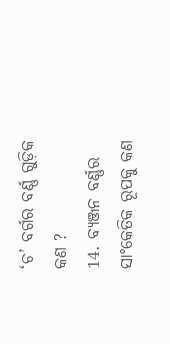‘ଚ’ ବର୍ଗର ବର୍ଣ୍ଣ ଗୁଡ଼ିକ କଣ ?
14. ବ୍ୟଞ୍ଜନ ବର୍ଣ୍ଣର ସାଂକେତିକ ରୂପକୁ କଣ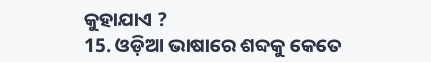କୁହାଯାଏ ?
15. ଓଡ଼ିଆ ଭାଷାରେ ଶବ୍ଦକୁ କେତେ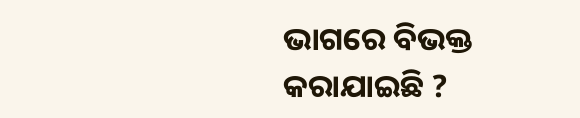ଭାଗରେ ବିଭକ୍ତ କରାଯାଇଛି ?